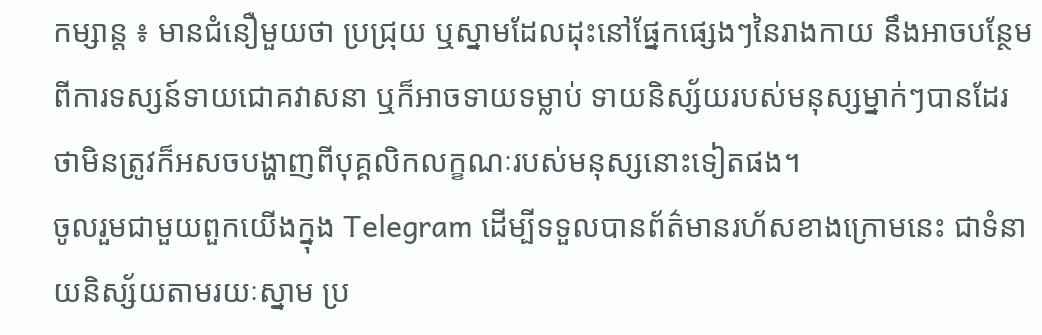កម្សាន្ត ៖ មានជំនឿមួយថា ប្រជ្រុយ ឬស្នាមដែលដុះនៅផ្នែកផ្សេងៗនៃរាងកាយ នឹងអាចបន្ថែមពីការទស្សន៍ទាយជោគវាសនា ឬក៏អាចទាយទម្លាប់ ទាយនិស្ស័យរបស់មនុស្សម្នាក់ៗបានដែរ ថាមិនត្រូវក៏អសចបង្ហាញពីបុគ្គលិកលក្ខណៈរបស់មនុស្សនោះទៀតផង។
ចូលរួមជាមួយពួកយើងក្នុង Telegram ដើម្បីទទួលបានព័ត៌មានរហ័សខាងក្រោមនេះ ជាទំនាយនិស្ស័យតាមរយៈស្នាម ប្រ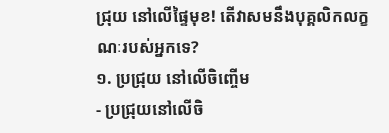ជ្រុយ នៅលើផ្ទៃមុខ! តើវាសមនឹងបុគ្គលិកលក្ខណៈរបស់អ្នកទេ?
១. ប្រជ្រុយ នៅលើចិញ្ចើម
- ប្រជ្រុយនៅលើចិ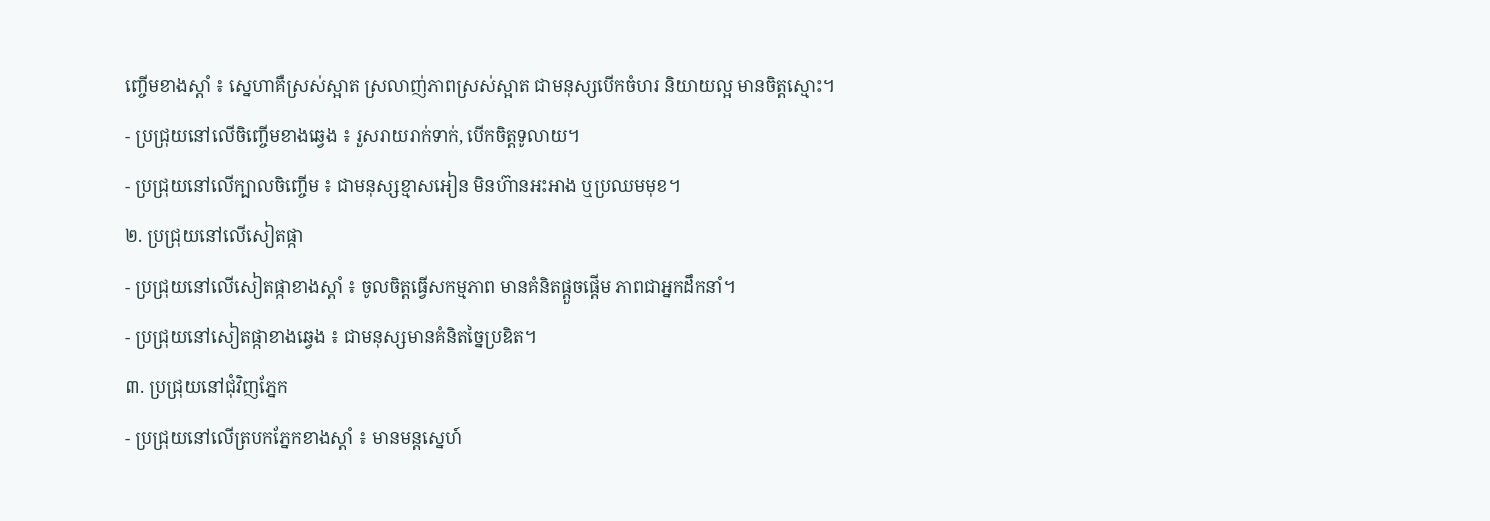ញ្ចើមខាងស្តាំ ៖ ស្នេហាគឺស្រស់ស្អាត ស្រលាញ់ភាពស្រស់ស្អាត ជាមនុស្សបើកចំហរ និយាយល្អ មានចិត្តស្មោះ។
- ប្រជ្រុយនៅលើចិញ្ចើមខាងឆ្វេង ៖ រួសរាយរាក់ទាក់, បើកចិត្តទូលាយ។
- ប្រជ្រុយនៅលើក្បាលចិញ្ចើម ៖ ជាមនុស្សខ្មាសអៀន មិនហ៊ានអះអាង ឬប្រឈមមុខ។
២. ប្រជ្រុយនៅលើសៀតផ្កា
- ប្រជ្រុយនៅលើសៀតផ្កាខាងស្តាំ ៖ ចូលចិត្តធ្វើសកម្មភាព មានគំនិតផ្តួចផ្តើម ភាពជាអ្នកដឹកនាំ។
- ប្រជ្រុយនៅសៀតផ្កាខាងឆ្វេង ៖ ជាមនុស្សមានគំនិតច្នៃប្រឌិត។
៣. ប្រជ្រុយនៅជុំវិញភ្នែក
- ប្រជ្រុយនៅលើត្របកភ្នែកខាងស្តាំ ៖ មានមន្តស្នេហ៍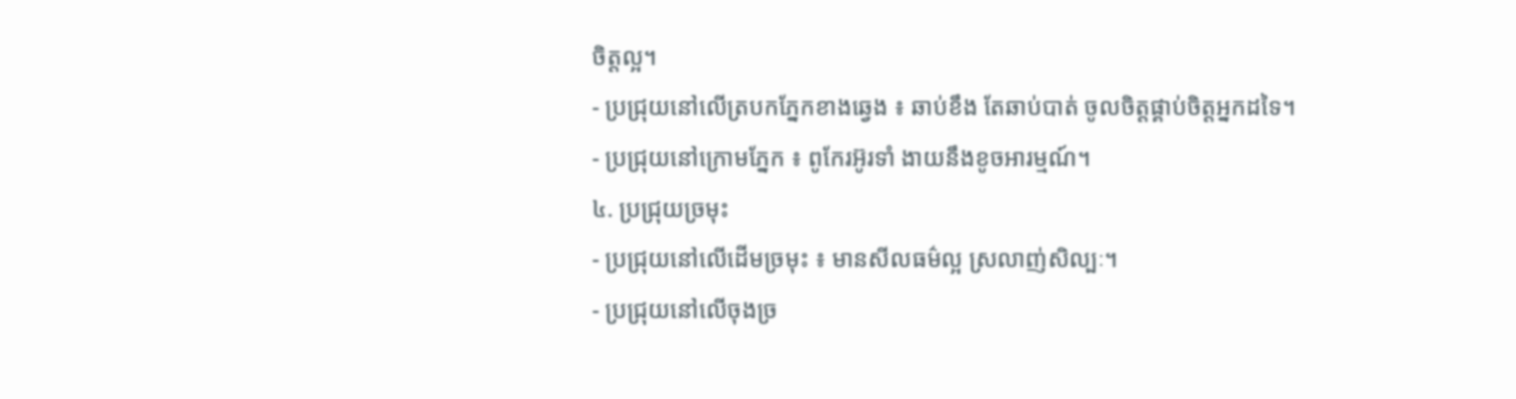ចិត្តល្អ។
- ប្រជ្រុយនៅលើត្របកភ្នែកខាងឆ្វេង ៖ ឆាប់ខឹង តែឆាប់បាត់ ចូលចិត្តផ្គាប់ចិត្តអ្នកដទៃ។
- ប្រជ្រុយនៅក្រោមភ្នែក ៖ ពូកែរអ៊ូរទាំ ងាយនឹងខូចអារម្មណ៍។
៤. ប្រជ្រុយច្រមុះ
- ប្រជ្រុយនៅលើដើមច្រមុះ ៖ មានសីលធម៌ល្អ ស្រលាញ់សិល្បៈ។
- ប្រជ្រុយនៅលើចុងច្រ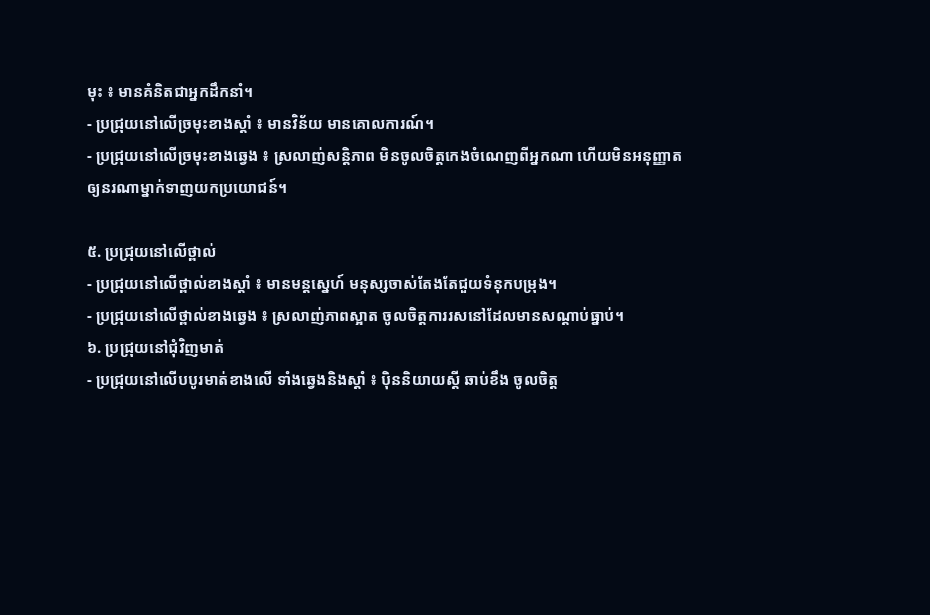មុះ ៖ មានគំនិតជាអ្នកដឹកនាំ។
- ប្រជ្រុយនៅលើច្រមុះខាងស្តាំ ៖ មានវិន័យ មានគោលការណ៍។
- ប្រជ្រុយនៅលើច្រមុះខាងឆ្វេង ៖ ស្រលាញ់សន្តិភាព មិនចូលចិត្តកេងចំណេញពីអ្នកណា ហើយមិនអនុញ្ញាតឲ្យនរណាម្នាក់ទាញយកប្រយោជន៍។

៥. ប្រជ្រុយនៅលើថ្ពាល់
- ប្រជ្រុយនៅលើថ្ពាល់ខាងស្តាំ ៖ មានមន្ដស្នេហ៍ មនុស្សចាស់តែងតែជួយទំនុកបម្រុង។
- ប្រជ្រុយនៅលើថ្ពាល់ខាងឆ្វេង ៖ ស្រលាញ់ភាពស្អាត ចូលចិត្តការរសនៅដែលមានសណ្តាប់ធ្នាប់។
៦. ប្រជ្រុយនៅជុំវិញមាត់
- ប្រជ្រុយនៅលើបបូរមាត់ខាងលើ ទាំងឆ្វេងនិងស្តាំ ៖ ប៉ិននិយាយស្តី ឆាប់ខឹង ចូលចិត្ត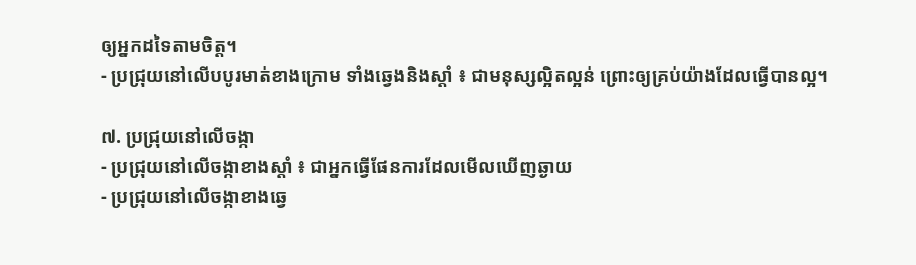ឲ្យអ្នកដទៃតាមចិត្ត។
- ប្រជ្រុយនៅលើបបូរមាត់ខាងក្រោម ទាំងឆ្វេងនិងស្តាំ ៖ ជាមនុស្សល្អិតល្អន់ ព្រោះឲ្យគ្រប់យ៉ាងដែលធ្វើបានល្អ។

៧. ប្រជ្រុយនៅលើចង្កា
- ប្រជ្រុយនៅលើចង្កាខាងស្តាំ ៖ ជាអ្នកធ្វើផែនការដែលមើលឃើញឆ្ងាយ
- ប្រជ្រុយនៅលើចង្កាខាងឆ្វេ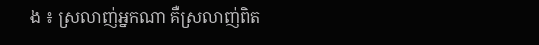ង ៖ ស្រលាញ់អ្នកណា គឺស្រលាញ់ពិត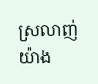ស្រលាញ់យ៉ាង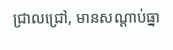ជ្រាលជ្រៅ, មានសណ្តាប់ធ្នា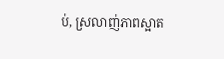ប់, ស្រលាញ់ភាពស្អាត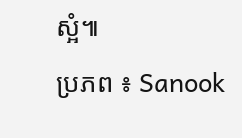ស្អំ៕
ប្រភព ៖ Sanook